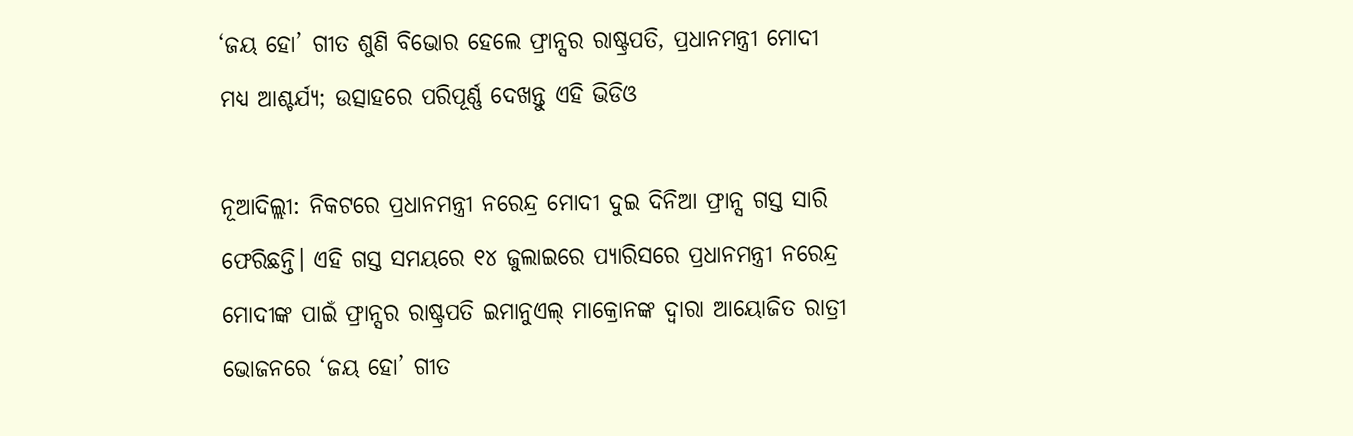‘ଜୟ ହୋ’ ଗୀତ ଶୁଣି ବିଭୋର ହେଲେ ଫ୍ରାନ୍ସର ରାଷ୍ଟ୍ରପତି, ପ୍ରଧାନମନ୍ତ୍ରୀ ମୋଦୀ ମଧ୍ୟ ଆଶ୍ଚର୍ଯ୍ୟ; ଉତ୍ସାହରେ ପରିପୂର୍ଣ୍ଣ ଦେଖନ୍ତୁ ଏହି ଭିଡିଓ

ନୂଆଦିଲ୍ଲୀ: ନିକଟରେ ପ୍ରଧାନମନ୍ତ୍ରୀ ନରେନ୍ଦ୍ର ମୋଦୀ ଦୁଇ ଦିନିଆ ଫ୍ରାନ୍ସ ଗସ୍ତ ସାରି ଫେରିଛନ୍ତି। ଏହି ଗସ୍ତ ସମୟରେ ୧୪ ଜୁଲାଇରେ ପ୍ୟାରିସରେ ପ୍ରଧାନମନ୍ତ୍ରୀ ନରେନ୍ଦ୍ର ମୋଦୀଙ୍କ ପାଇଁ ଫ୍ରାନ୍ସର ରାଷ୍ଟ୍ରପତି ଇମାନୁଏଲ୍ ମାକ୍ରୋନଙ୍କ ଦ୍ୱାରା ଆୟୋଜିତ ରାତ୍ରୀ ଭୋଜନରେ ‘ଜୟ ହୋ’ ଗୀତ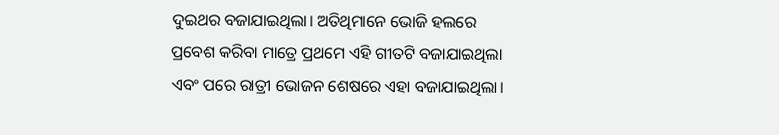ଦୁଇଥର ବଜାଯାଇଥିଲା। ଅତିଥିମାନେ ଭୋଜି ହଲରେ ପ୍ରବେଶ କରିବା ମାତ୍ରେ ପ୍ରଥମେ ଏହି ଗୀତଟି ବଜାଯାଇଥିଲା ଏବଂ ପରେ ରାତ୍ରୀ ଭୋଜନ ଶେଷରେ ଏହା ବଜାଯାଇଥିଲା।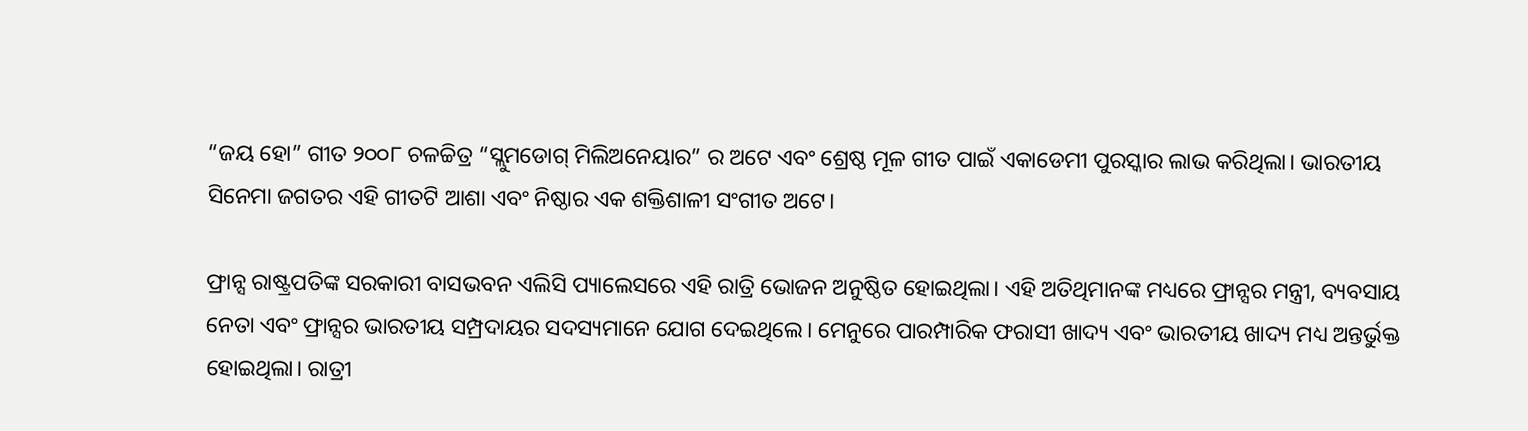“ଜୟ ହୋ” ଗୀତ ୨୦୦୮ ଚଳଚ୍ଚିତ୍ର “ସ୍ଲୁମଡୋଗ୍ ମିଲିଅନେୟାର” ର ଅଟେ ଏବଂ ଶ୍ରେଷ୍ଠ ମୂଳ ଗୀତ ପାଇଁ ଏକାଡେମୀ ପୁରସ୍କାର ଲାଭ କରିଥିଲା। ଭାରତୀୟ ସିନେମା ଜଗତର ଏହି ଗୀତଟି ଆଶା ଏବଂ ନିଷ୍ଠାର ଏକ ଶକ୍ତିଶାଳୀ ସଂଗୀତ ଅଟେ।

ଫ୍ରାନ୍ସ ରାଷ୍ଟ୍ରପତିଙ୍କ ସରକାରୀ ବାସଭବନ ଏଲିସି ପ୍ୟାଲେସରେ ଏହି ରାତ୍ରି ଭୋଜନ ଅନୁଷ୍ଠିତ ହୋଇଥିଲା। ଏହି ଅତିଥିମାନଙ୍କ ମଧ୍ୟରେ ଫ୍ରାନ୍ସର ମନ୍ତ୍ରୀ, ବ୍ୟବସାୟ ନେତା ଏବଂ ଫ୍ରାନ୍ସର ଭାରତୀୟ ସମ୍ପ୍ରଦାୟର ସଦସ୍ୟମାନେ ଯୋଗ ଦେଇଥିଲେ। ମେନୁରେ ପାରମ୍ପାରିକ ଫରାସୀ ଖାଦ୍ୟ ଏବଂ ଭାରତୀୟ ଖାଦ୍ୟ ମଧ୍ୟ ଅନ୍ତର୍ଭୁକ୍ତ ହୋଇଥିଲା। ରାତ୍ରୀ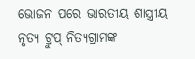ଭୋଜନ ପରେ ଭାରତୀୟ ଶାସ୍ତ୍ରୀୟ ନୃତ୍ୟ ଟ୍ରୁପ୍ ନିତ୍ୟଗ୍ରାମଙ୍କ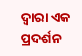ଦ୍ୱାରା ଏକ ପ୍ରଦର୍ଶନ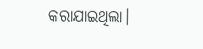କରାଯାଇଥିଲା।